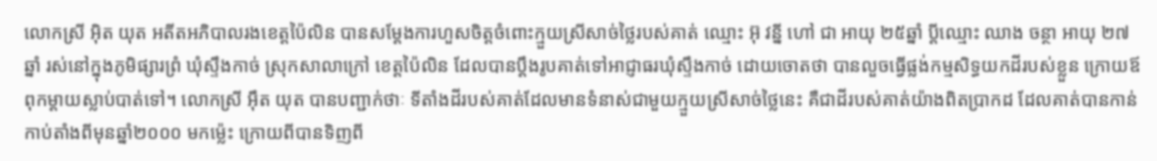លោកស្រី អ៊ិត យុត អតីតអភិបាលរងខេត្តប៉ៃលិន បានសម្ដែងការហួសចិត្តចំពោះក្មួយស្រីសាច់ថ្លៃរបស់គាត់ ឈ្មោះ អ៊ុ វន្នី ហៅ ជា អាយុ ២៥ឆ្នាំ ប្តីឈ្មោះ ឈាង ចន្ថា អាយុ ២៧ ឆ្នាំ រស់នៅក្នុងភូមិផ្សារព្រំ ឃុំស្ទឹងកាច់ ស្រុកសាលាក្រៅ ខេត្តប៉ៃលិន ដែលបានប្ដឹងរូបគាត់ទៅអាជ្ញាធរឃុំស្ទឹងកាច់ ដោយចោតថា បានលួចធ្វើផ្លង់កម្មសិទ្ធយកដីរបស់ខ្លួន ក្រោយឪពុកម្ដាយស្លាប់បាត់ទៅ។ លោកស្រី អ៊ឹត យុត បានបញ្ជាក់ថាៈ ទីតាំងដីរបស់គាត់ដែលមានទំនាស់ជាមួយក្មួយស្រីសាច់ថ្លៃនេះ គឺជាដីរបស់គាត់យ៉ាងពិតប្រាកដ ដែលគាត់បានកាន់កាប់តាំងពីមុនឆ្នាំ២០០០ មកម្ល៉េះ ក្រោយពីបានទិញពី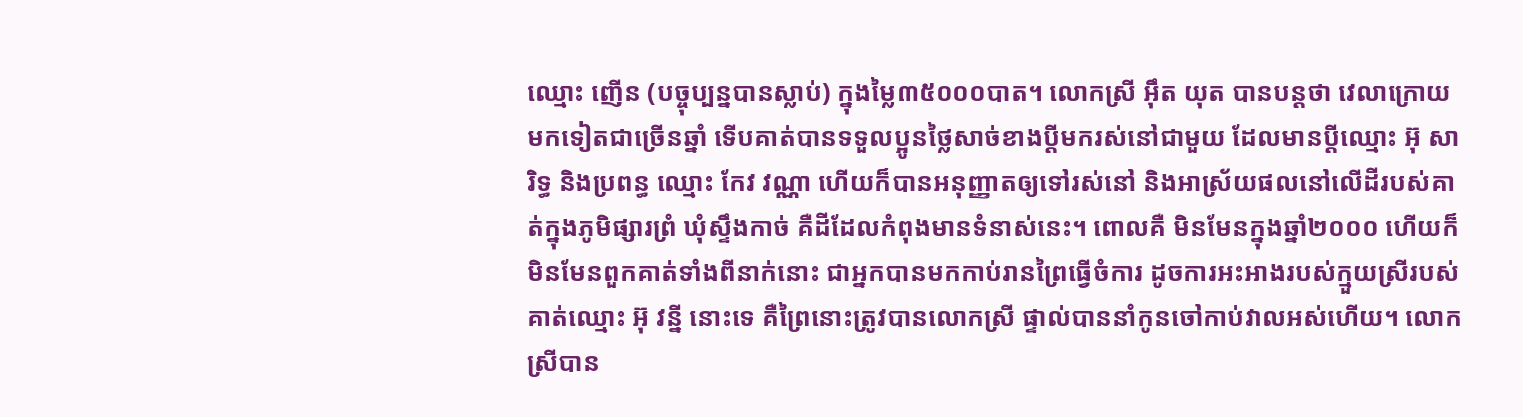ឈ្មោះ ញើន (បច្ចុប្បន្នបានស្លាប់) ក្នុងម្លៃ៣៥០០០បាត។ លោកស្រី អ៊ឹត យុត បានបន្តថា វេលាក្រោយមកទៀតជាច្រើនឆ្នាំ ទើបគាត់បានទទួលប្អូនថ្លៃសាច់ខាងប្តីមករស់នៅជាមួយ ដែលមានប្តីឈ្មោះ អ៊ុ សារិទ្ធ និងប្រពន្ធ ឈ្មោះ កែវ វណ្ណា ហើយក៏បានអនុញ្ញាតឲ្យទៅរស់នៅ និងអាស្រ័យផលនៅលើដីរបស់គាត់ក្នុងភូមិផ្សារព្រំ ឃុំស្ទឹងកាច់ គឺដីដែលកំពុងមានទំនាស់នេះ។ ពោលគឺ មិនមែនក្នុងឆ្នាំ២០០០ ហើយក៏មិនមែនពួកគាត់ទាំងពីនាក់នោះ ជាអ្នកបានមកកាប់រានព្រៃធ្វើចំការ ដូចការអះអាងរបស់ក្មួយស្រីរបស់គាត់ឈ្មោះ អ៊ុ វន្នី នោះទេ គឺព្រៃនោះត្រូវបានលោកស្រី ផ្ទាល់បាននាំកូនចៅកាប់វាលអស់ហើយ។ លោកស្រីបាន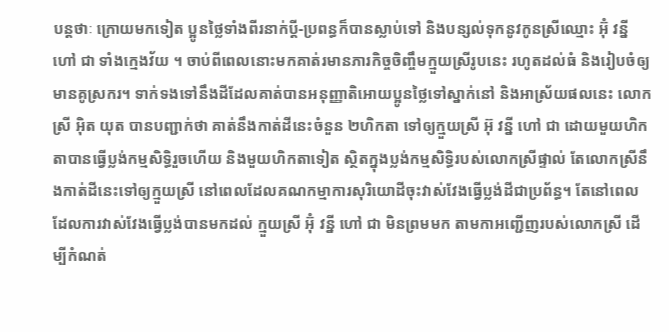បន្តថាៈ ក្រោយមកទៀត ប្អូនថ្លៃទាំងពីរនាក់ប្ដី-ប្រពន្ធក៏បានស្លាប់ទៅ និងបន្សល់ទុកនូវកូនស្រីឈ្មោះ អ៊ុំ វន្នី ហៅ ជា ទាំងក្មេងវ័យ ។ ចាប់ពីពេលនោះមកគាត់រមានភារកិច្ចចិញ្ចឹមក្មួយស្រីរូបនេះ រហូតដល់ធំ និងរៀបចំឲ្យមានគូស្រករ។ ទាក់ទងទៅនឹងដីដែលគាត់បានអនុញ្ញាតិអោយប្អូនថ្លៃទៅស្នាក់នៅ និងអាស្រ័យផលនេះ លោកស្រី អ៊ិត យុត បានបញ្ជាក់ថា គាត់នឹងកាត់ដីនេះចំនួន ២ហិកតា ទៅឲ្យក្មួយស្រី អ៊ុ វន្នី ហៅ ជា ដោយមួយហិកតាបានធ្វើប្លង់កម្មសិទ្ធិរួចហើយ និងមួយហិកតាទៀត ស្ថិតក្នុងប្លង់កម្មសិទ្ធិរបស់លោកស្រីផ្ទាល់ តែលោកស្រីនឹងកាត់ដីនេះទៅឲ្យក្មួយស្រី នៅពេលដែលគណកម្មាការសុរិយោដីចុះវាស់វែងធ្វើប្លង់ដីជាប្រព័ន្ធ។ តែនៅពេលដែលការវាស់វែងធ្វើប្លង់បានមកដល់ ក្មួយស្រី អ៊ុំ វន្នី ហៅ ជា មិនព្រមមក តាមកាអញ្ជើញរបស់លោកស្រី ដើម្បីកំណត់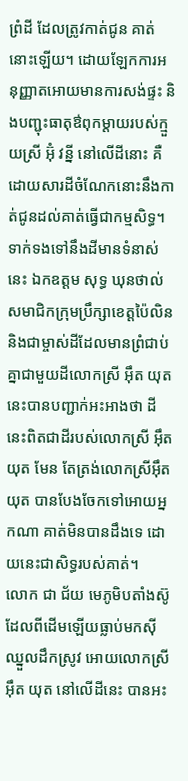ព្រំដី ដែលត្រូវកាត់ជូន គាត់នោះឡើយ។ ដោយឡែកការអនុញ្ញាតអោយមានការសង់ផ្ទះ និងបញ្ជុះធាតុឳពុកម្តាយរបស់ក្មួយស្រី អ៊ុំ វន្នី នៅលើដីនោះ គឺដោយសារដីចំណែកនោះនឹងកាត់ជូនដល់គាត់ធ្វើជាកម្មសិទ្ធ។
ទាក់ទងទៅនឹងដីមានទំនាស់នេះ ឯកឧត្តម សុទ្ធ ឃុនថាល់ សមាជិកក្រុមប្រឹក្សាខេត្តប៉ៃលិន និងជាម្ចាស់ដីដែលមានព្រំជាប់គ្នាជាមួយដីលោកស្រី អ៊ឹត យុត នេះបានបញ្ជាក់អះអាងថា ដីនេះពិតជាដីរបស់លោកស្រី អ៊ឹត យុត មែន តែត្រង់លោកស្រីអ៊ឹត យុត បានបែងចែកទៅអោយអ្នកណា គាត់មិនបានដឹងទេ ដោយនេះជាសិទ្ធរបស់គាត់។
លោក ជា ជ័យ មេភូមិបតាំងស៊ូ ដែលពីដើមឡើយធ្លាប់មកស៊ីឈ្នួលដឹកស្រូវ អោយលោកស្រី អ៊ឹត យុត នៅលើដីនេះ បានអះ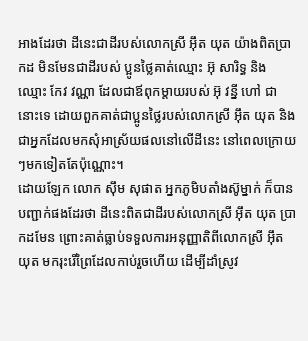អាងដែរថា ដីនេះជាដីរបស់លោកស្រី អ៊ឹត យុត យ៉ាងពិតប្រាកដ មិនមែនជាដីរបស់ ប្អូនថ្លៃគាត់ឈ្មោះ អ៊ុ សារិទ្ធ និង ឈ្មោះ កែវ វណ្ណា ដែលជាឪពុកម្តាយរបស់ អ៊ុ វន្នី ហៅ ជា នោះទេ ដោយពួកគាត់ជាប្អូនថ្លៃរបស់លោកស្រី អ៊ឹត យុត និងជាអ្នកដែលមកសុំអាស្រ័យផលនៅលើដីនេះ នៅពេលក្រោយៗមកទៀតតែប៉ុណ្ណោះ។
ដោយឡែក លោក ស៊ឹម សុផាត អ្នកភូមិបតាំងស៊ូម្នាក់ ក៏បានបញ្ជាក់ផងដែរថា ដីនេះពិតជាដីរបស់លោកស្រី អ៊ឹត យុត ប្រាកដមែន ព្រោះគាត់ធ្លាប់ទទួលការអនុញ្ញាតិពីលោកស្រី អ៊ឹត យុត មករុះរើព្រៃដែលកាប់រួចហើយ ដើម្បីដាំស្រូវ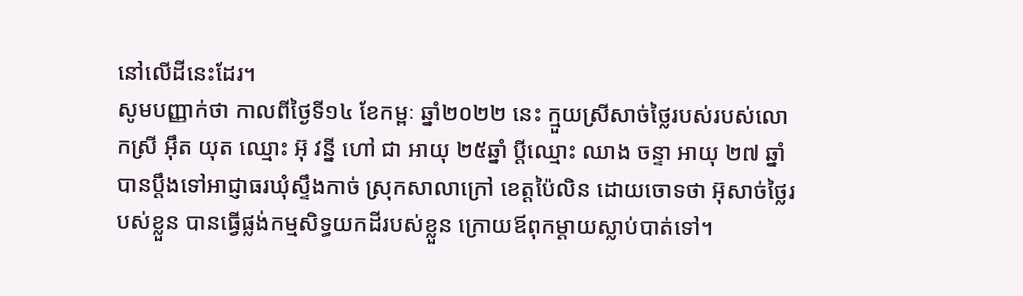នៅលើដីនេះដែរ។
សូមបញ្ញាក់ថា កាលពីថ្ងៃទី១៤ ខែកម្ពៈ ឆ្នាំ២០២២ នេះ ក្មួយស្រីសាច់ថ្លៃរបស់របស់លោកស្រី អ៊ឹត យុត ឈ្មោះ អ៊ុ វន្នី ហៅ ជា អាយុ ២៥ឆ្នាំ ប្តីឈ្មោះ ឈាង ចន្ទា អាយុ ២៧ ឆ្នាំ បានប្ដឹងទៅអាជ្ញាធរឃុំស្ទឹងកាច់ ស្រុកសាលាក្រៅ ខេត្តប៉ៃលិន ដោយចោទថា អ៊ុសាច់ថ្លៃរបស់ខ្លួន បានធ្វើផ្លង់កម្មសិទ្ធយកដីរបស់ខ្លួន ក្រោយឪពុកម្ដាយស្លាប់បាត់ទៅ។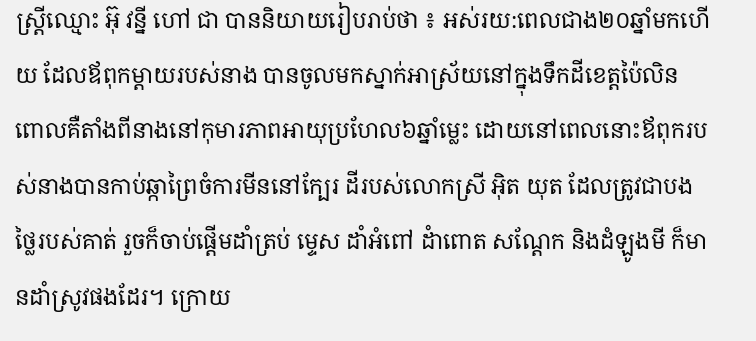ស្ត្រីឈ្មោះ អ៊ុ វន្នី ហៅ ជា បាននិយាយរៀបរាប់ថា ៖ អស់រយ:ពេលជាង២០ឆ្នាំមកហើយ ដែលឪពុកម្តាយរបស់នាង បានចូលមកស្នាក់អាស្រ័យនៅក្នុងទឹកដីខេត្តប៉ៃលិន ពោលគឺតាំងពីនាងនៅកុមារភាពអាយុប្រហែល៦ឆ្នាំម្លេះ ដោយនៅពេលនោះឪពុករបស់នាងបានកាប់ឆ្កាព្រៃចំការមីននៅក្បែរ ដីរបស់លោកស្រី អ៊ិត យុត ដែលត្រូវជាបងថ្លៃរបស់គាត់ រួចក៏ចាប់ផ្តើមដាំត្រប់ ម្ទេស ដាំអំពៅ ដំាពោត សណ្តែក និងដំឡូងមី ក៏មានដាំស្រូវផងដែរ។ ក្រោយ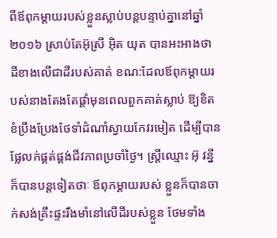ពីឪពុកម្តាយរបស់ខ្លួនស្លាប់បន្តបន្ទាប់គ្នានៅឆ្នាំ២០១៦ ស្រាប់តែអ៊ុស្រី អ៊ិត យុត បានអះអាងថា ដីខាងលើជាដីរបស់គាត់ ខណ:ដែលឪពុកម្តាយរបស់នាងតែងតែផ្តាំមុនពេលពួកគាត់ស្លាប់ ឱ្យខិតខំប្រឹងប្រែងថែទាំដំណាំស្វាយកែវរមៀត ដើម្បីបានផ្លែលក់ផ្គត់ផ្គង់ជីវភាពប្រចាំថ្ងៃ។ ស្រ្តីឈ្មោះ អ៊ុ វន្នី ក៏បានបន្តទៀតថាៈ ឪពុកម្តាយរបស់ ខ្លួនក៏បានចាក់សង់គ្រឹះផ្ទះរឹងមាំនៅលើដីរបស់ខ្លួន ថែមទាំង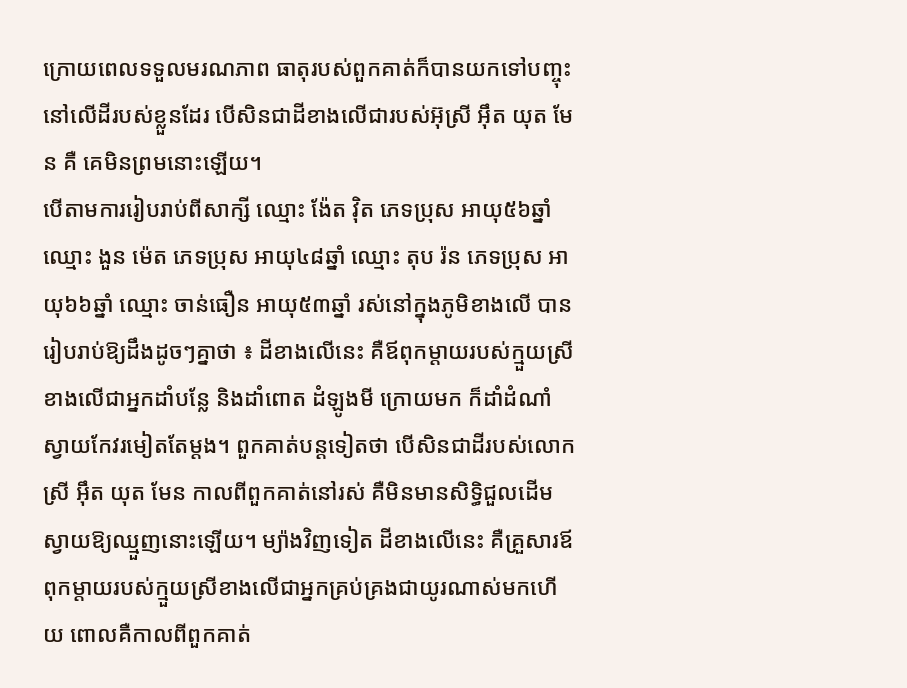ក្រោយពេលទទួលមរណភាព ធាតុរបស់ពួកគាត់ក៏បានយកទៅបញ្ចុះនៅលើដីរបស់ខ្លួនដែរ បើសិនជាដីខាងលើជារបស់អ៊ុស្រី អ៊ឹត យុត មែន គឺ គេមិនព្រមនោះឡើយ។
បើតាមការរៀបរាប់ពីសាក្សី ឈ្មោះ ង៉ែត វ៉ិត ភេទប្រុស អាយុ៥៦ឆ្នាំ ឈ្មោះ ងួន ម៉េត ភេទប្រុស អាយុ៤៨ឆ្នាំ ឈ្មោះ តុប រ៉ន ភេទប្រុស អាយុ៦៦ឆ្នាំ ឈ្មោះ ចាន់ធឿន អាយុ៥៣ឆ្នាំ រស់នៅក្នុងភូមិខាងលើ បានរៀបរាប់ឱ្យដឹងដូចៗគ្នាថា ៖ ដីខាងលើនេះ គឺឪពុកម្តាយរបស់ក្មួយស្រីខាងលើជាអ្នកដាំបន្លែ និងដាំពោត ដំឡូងមី ក្រោយមក ក៏ដាំដំណាំស្វាយកែវរមៀតតែម្តង។ ពួកគាត់បន្តទៀតថា បើសិនជាដីរបស់លោកស្រី អ៊ឹត យុត មែន កាលពីពួកគាត់នៅរស់ គឺមិនមានសិទ្ធិជួលដើមស្វាយឱ្យឈ្មួញនោះឡើយ។ ម្យ៉ាងវិញទៀត ដីខាងលើនេះ គឺគ្រួសារឪពុកម្តាយរបស់ក្មួយស្រីខាងលើជាអ្នកគ្រប់គ្រងជាយូរណាស់មកហើយ ពោលគឺកាលពីពួកគាត់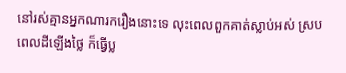នៅរស់គ្មានអ្នកណារករឿងនោះទេ លុះពេលពួកគាត់ស្លាប់អស់ ស្របពេលដីឡើងថ្លៃ ក៏ធ្វើប្ល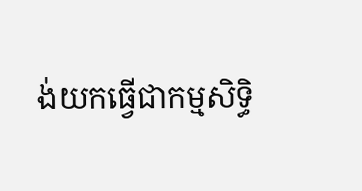ង់យកធ្វើជាកម្មសិទ្ធិ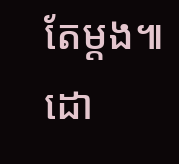តែម្តង៕ ដោ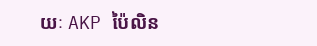យៈ AKP ប៉ៃលិន